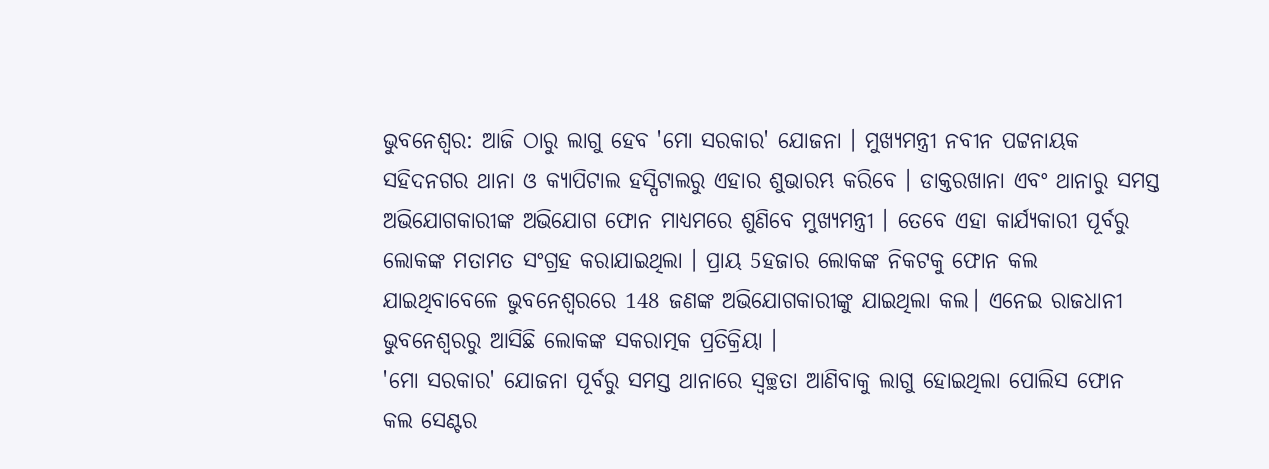ଭୁବନେଶ୍ବର: ଆଜି ଠାରୁ ଲାଗୁ ହେବ 'ମୋ ସରକାର' ଯୋଜନା । ମୁଖ୍ୟମନ୍ତ୍ରୀ ନବୀନ ପଟ୍ଟନାୟକ ସହିଦନଗର ଥାନା ଓ କ୍ୟାପିଟାଲ ହସ୍ପିଟାଲରୁ ଏହାର ଶୁଭାରମ୍ଭ କରିବେ । ଡାକ୍ତରଖାନା ଏବଂ ଥାନାରୁ ସମସ୍ତ ଅଭିଯୋଗକାରୀଙ୍କ ଅଭିଯୋଗ ଫୋନ ମାଧ୍ୟମରେ ଶୁଣିବେ ମୁଖ୍ୟମନ୍ତ୍ରୀ । ତେବେ ଏହା କାର୍ଯ୍ୟକାରୀ ପୂର୍ବରୁ ଲୋକଙ୍କ ମତାମତ ସଂଗ୍ରହ କରାଯାଇଥିଲା । ପ୍ରାୟ 5ହଜାର ଲୋକଙ୍କ ନିକଟକୁ ଫୋନ କଲ ଯାଇଥିବାବେଳେ ଭୁବନେଶ୍ବରରେ 148 ଜଣଙ୍କ ଅଭିଯୋଗକାରୀଙ୍କୁ ଯାଇଥିଲା କଲ। ଏନେଇ ରାଜଧାନୀ ଭୁବନେଶ୍ବରରୁ ଆସିଛି ଲୋକଙ୍କ ସକରାତ୍ମକ ପ୍ରତିକ୍ରିୟା ।
'ମୋ ସରକାର' ଯୋଜନା ପୂର୍ବରୁ ସମସ୍ତ ଥାନାରେ ସ୍ବଚ୍ଛତା ଆଣିବାକୁ ଲାଗୁ ହୋଇଥିଲା ପୋଲିସ ଫୋନ କଲ ସେଣ୍ଟର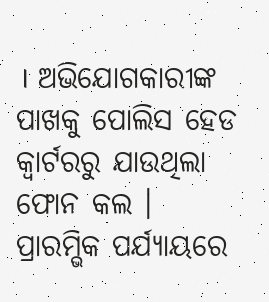। ଅଭିଯୋଗକାରୀଙ୍କ ପାଖକୁ ପୋଲିସ ହେଡ କ୍ବାର୍ଟରରୁ ଯାଉଥିଲା ଫୋନ କଲ । ପ୍ରାରମ୍ଭିକ ପର୍ଯ୍ୟାୟରେ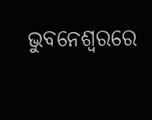ଭୁବନେଶ୍ବରରେ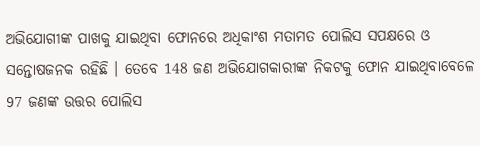ଅଭିଯୋଗୀଙ୍କ ପାଖକୁ ଯାଇଥିବା ଫୋନରେ ଅଧିକାଂଶ ମତାମତ ପୋଲିସ ସପକ୍ଷରେ ଓ ସନ୍ତୋଷଜନକ ରହିଛି । ତେବେ 148 ଜଣ ଅଭିଯୋଗକାରୀଙ୍କ ନିକଟକୁ ଫୋନ ଯାଇଥିବାବେଳେ 97 ଜଣଙ୍କ ଉତ୍ତର ପୋଲିସ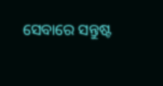ସେବାରେ ସନ୍ତୁଷ୍ଟ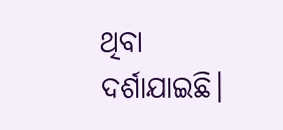ଥିବା ଦର୍ଶାଯାଇଛି।